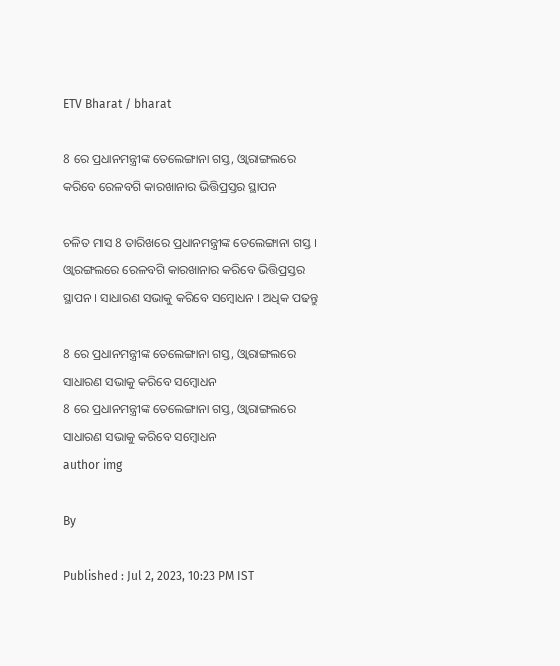ETV Bharat / bharat

8 ରେ ପ୍ରଧାନମନ୍ତ୍ରୀଙ୍କ ତେଲେଙ୍ଗାନା ଗସ୍ତ, ଓ୍ବାରାଙ୍ଗଲରେ କରିବେ ରେଳବଗି କାରଖାନାର ଭିତ୍ତିପ୍ରସ୍ତର ସ୍ଥାପନ

ଚଳିତ ମାସ 8 ତାରିଖରେ ପ୍ରଧାନମନ୍ତ୍ରୀଙ୍କ ତେଲେଙ୍ଗାନା ଗସ୍ତ । ଓ୍ବାରଙ୍ଗଲରେ ରେଳବଗି କାରଖାନାର କରିବେ ଭିତ୍ତିପ୍ରସ୍ତର ସ୍ଥାପନ । ସାଧାରଣ ସଭାକୁ କରିବେ ସମ୍ବୋଧନ । ଅଧିକ ପଢନ୍ତୁ

8 ରେ ପ୍ରଧାନମନ୍ତ୍ରୀଙ୍କ ତେଲେଙ୍ଗାନା ଗସ୍ତ, ଓ୍ବାରାଙ୍ଗଲରେ ସାଧାରଣ ସଭାକୁ କରିବେ ସମ୍ବୋଧନ
8 ରେ ପ୍ରଧାନମନ୍ତ୍ରୀଙ୍କ ତେଲେଙ୍ଗାନା ଗସ୍ତ, ଓ୍ବାରାଙ୍ଗଲରେ ସାଧାରଣ ସଭାକୁ କରିବେ ସମ୍ବୋଧନ
author img

By

Published : Jul 2, 2023, 10:23 PM IST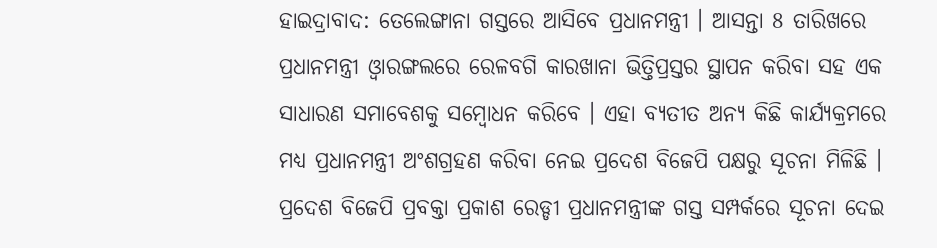ହାଇଦ୍ରାବାଦ: ତେଲେଙ୍ଗାନା ଗସ୍ତରେ ଆସିବେ ପ୍ରଧାନମନ୍ତ୍ରୀ । ଆସନ୍ତା 8 ତାରିଖରେ ପ୍ରଧାନମନ୍ତ୍ରୀ ଓ୍ବାରଙ୍ଗଲରେ ରେଳବଗି କାରଖାନା ଭିତ୍ତିପ୍ରସ୍ତର ସ୍ଥାପନ କରିବା ସହ ଏକ ସାଧାରଣ ସମାବେଶକୁ ସମ୍ବୋଧନ କରିବେ । ଏହା ବ୍ୟତୀତ ଅନ୍ୟ କିଛି କାର୍ଯ୍ୟକ୍ରମରେ ମଧ୍ୟ ପ୍ରଧାନମନ୍ତ୍ରୀ ଅଂଶଗ୍ରହଣ କରିବା ନେଇ ପ୍ରଦେଶ ବିଜେପି ପକ୍ଷରୁ ସୂଚନା ମିଳିଛି । ପ୍ରଦେଶ ବିଜେପି ପ୍ରବକ୍ତା ପ୍ରକାଶ ରେଡ୍ଡୀ ପ୍ରଧାନମନ୍ତ୍ରୀଙ୍କ ଗସ୍ତ ସମ୍ପର୍କରେ ସୂଚନା ଦେଇ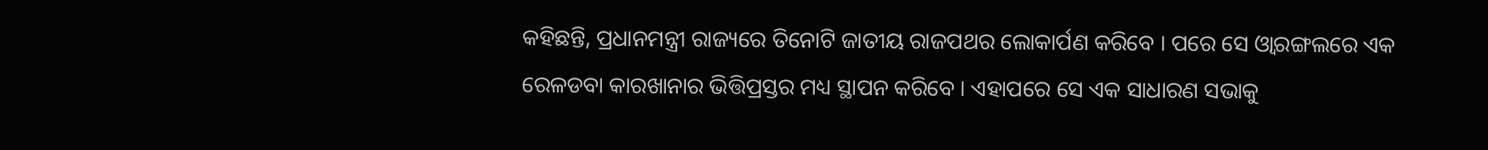କହିଛନ୍ତି, ପ୍ରଧାନମନ୍ତ୍ରୀ ରାଜ୍ୟରେ ତିନୋଟି ଜାତୀୟ ରାଜପଥର ଲୋକାର୍ପଣ କରିବେ । ପରେ ସେ ଓ୍ବାରଙ୍ଗଲରେ ଏକ ରେଳଡବା କାରଖାନାର ଭିତ୍ତିପ୍ରସ୍ତର ମଧ୍ୟ ସ୍ଥାପନ କରିବେ । ଏହାପରେ ସେ ଏକ ସାଧାରଣ ସଭାକୁ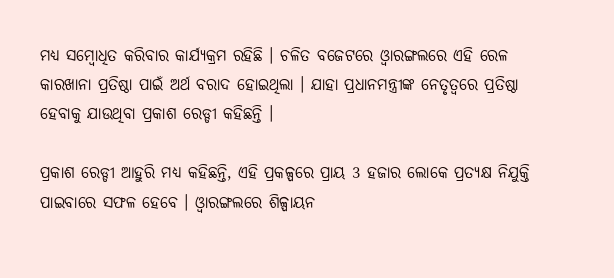ମଧ୍ୟ ସମ୍ବୋଧିତ କରିବାର କାର୍ଯ୍ୟକ୍ରମ ରହିଛି । ଚଳିତ ବଜେଟରେ ଓ୍ବାରଙ୍ଗଲରେ ଏହି ରେଳ କାରଖାନା ପ୍ରତିଷ୍ଠା ପାଇଁ ଅର୍ଥ ବରାଦ ହୋଇଥିଲା । ଯାହା ପ୍ରଧାନମନ୍ତ୍ରୀଙ୍କ ନେତୃତ୍ବରେ ପ୍ରତିଷ୍ଠା ହେବାକୁ ଯାଉଥିବା ପ୍ରକାଶ ରେଡ୍ଡୀ କହିଛନ୍ତି ।

ପ୍ରକାଶ ରେଡ୍ଡୀ ଆହୁରି ମଧ୍ୟ କହିଛନ୍ତି, ଏହି ପ୍ରକଳ୍ପରେ ପ୍ରାୟ 3 ହଜାର ଲୋକେ ପ୍ରତ୍ୟକ୍ଷ ନିଯୁକ୍ତି ପାଇବାରେ ସଫଳ ହେବେ । ଓ୍ବାରଙ୍ଗଲରେ ଶିଳ୍ପାୟନ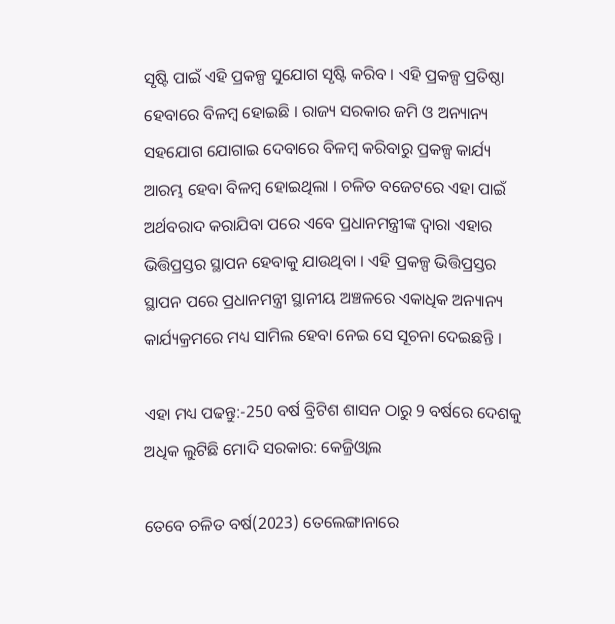ସୃଷ୍ଟି ପାଇଁ ଏହି ପ୍ରକଳ୍ପ ସୁଯୋଗ ସୃଷ୍ଟି କରିବ । ଏହି ପ୍ରକଳ୍ପ ପ୍ରତିଷ୍ଠା ହେବାରେ ବିଳମ୍ବ ହୋଇଛି । ରାଜ୍ୟ ସରକାର ଜମି ଓ ଅନ୍ୟାନ୍ୟ ସହଯୋଗ ଯୋଗାଇ ଦେବାରେ ବିଳମ୍ବ କରିବାରୁ ପ୍ରକଳ୍ପ କାର୍ଯ୍ୟ ଆରମ୍ଭ ହେବା ବିଳମ୍ବ ହୋଇଥିଲା । ଚଳିତ ବଜେଟରେ ଏହା ପାଇଁ ଅର୍ଥବରାଦ କରାଯିବା ପରେ ଏବେ ପ୍ରଧାନମନ୍ତ୍ରୀଙ୍କ ଦ୍ବାରା ଏହାର ଭିତ୍ତିପ୍ରସ୍ତର ସ୍ଥାପନ ହେବାକୁ ଯାଉଥିବା । ଏହି ପ୍ରକଳ୍ପ ଭିତ୍ତିପ୍ରସ୍ତର ସ୍ଥାପନ ପରେ ପ୍ରଧାନମନ୍ତ୍ରୀ ସ୍ଥାନୀୟ ଅଞ୍ଚଳରେ ଏକାଧିକ ଅନ୍ୟାନ୍ୟ କାର୍ଯ୍ୟକ୍ରମରେ ମଧ୍ୟ ସାମିଲ ହେବା ନେଇ ସେ ସୂଚନା ଦେଇଛନ୍ତି ।

ଏହା ମଧ୍ୟ ପଢନ୍ତୁ:-250 ବର୍ଷ ବ୍ରିଟିଶ ଶାସନ ଠାରୁ 9 ବର୍ଷରେ ଦେଶକୁ ଅଧିକ ଲୁଟିଛି ମୋଦି ସରକାର: କେଜ୍ରିଓ୍ବାଲ

ତେବେ ଚଳିତ ବର୍ଷ(2023) ତେଲେଙ୍ଗାନାରେ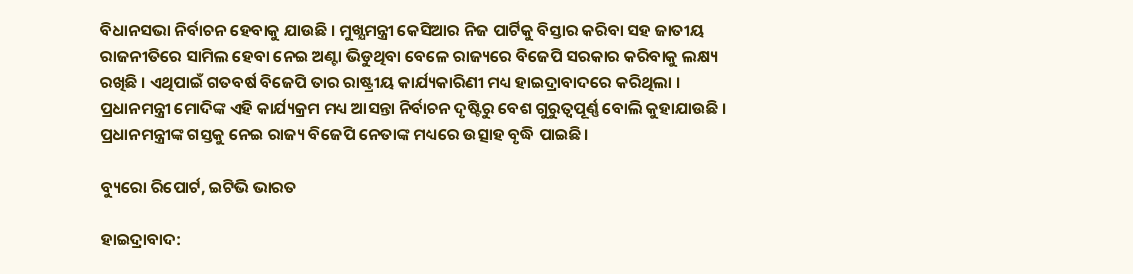ବିଧାନସଭା ନିର୍ବାଚନ ହେବାକୁ ଯାଉଛି । ମୁଖ୍ଯମନ୍ତ୍ରୀ କେସିଆର ନିଜ ପାର୍ଟିକୁ ବିସ୍ତାର କରିବା ସହ ଜାତୀୟ ରାଜନୀତିରେ ସାମିଲ ହେବା ନେଇ ଅଣ୍ଟା ଭିଡୁଥିବା ବେଳେ ରାଜ୍ୟରେ ବିଜେପି ସରକାର କରିବାକୁ ଲକ୍ଷ୍ୟ ରଖିଛି । ଏଥିପାଇଁ ଗତବର୍ଷ ବିଜେପି ତାର ରାଷ୍ଟ୍ରୀୟ କାର୍ଯ୍ୟକାରିଣୀ ମଧ୍ୟ ହାଇଦ୍ରାବାଦରେ କରିଥିଲା । ପ୍ରଧାନମନ୍ତ୍ରୀ ମୋଦିଙ୍କ ଏହି କାର୍ଯ୍ୟକ୍ରମ ମଧ୍ୟ ଆସନ୍ତା ନିର୍ବାଚନ ଦୃଷ୍ଟିରୁ ବେଶ ଗୁରୁତ୍ବପୂର୍ଣ୍ଣ ବୋଲି କୁହାଯାଉଛି । ପ୍ରଧାନମନ୍ତ୍ରୀଙ୍କ ଗସ୍ତକୁ ନେଇ ରାଜ୍ୟ ବିଜେପି ନେତାଙ୍କ ମଧ୍ୟରେ ଉତ୍ସାହ ବୃଦ୍ଧି ପାଇଛି ।

ବ୍ୟୁରୋ ରିପୋର୍ଟ, ଇଟିଭି ଭାରତ

ହାଇଦ୍ରାବାଦ: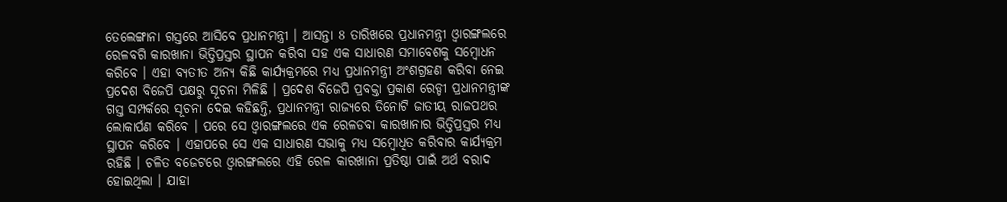ତେଲେଙ୍ଗାନା ଗସ୍ତରେ ଆସିବେ ପ୍ରଧାନମନ୍ତ୍ରୀ । ଆସନ୍ତା 8 ତାରିଖରେ ପ୍ରଧାନମନ୍ତ୍ରୀ ଓ୍ବାରଙ୍ଗଲରେ ରେଳବଗି କାରଖାନା ଭିତ୍ତିପ୍ରସ୍ତର ସ୍ଥାପନ କରିବା ସହ ଏକ ସାଧାରଣ ସମାବେଶକୁ ସମ୍ବୋଧନ କରିବେ । ଏହା ବ୍ୟତୀତ ଅନ୍ୟ କିଛି କାର୍ଯ୍ୟକ୍ରମରେ ମଧ୍ୟ ପ୍ରଧାନମନ୍ତ୍ରୀ ଅଂଶଗ୍ରହଣ କରିବା ନେଇ ପ୍ରଦେଶ ବିଜେପି ପକ୍ଷରୁ ସୂଚନା ମିଳିଛି । ପ୍ରଦେଶ ବିଜେପି ପ୍ରବକ୍ତା ପ୍ରକାଶ ରେଡ୍ଡୀ ପ୍ରଧାନମନ୍ତ୍ରୀଙ୍କ ଗସ୍ତ ସମ୍ପର୍କରେ ସୂଚନା ଦେଇ କହିଛନ୍ତି, ପ୍ରଧାନମନ୍ତ୍ରୀ ରାଜ୍ୟରେ ତିନୋଟି ଜାତୀୟ ରାଜପଥର ଲୋକାର୍ପଣ କରିବେ । ପରେ ସେ ଓ୍ବାରଙ୍ଗଲରେ ଏକ ରେଳଡବା କାରଖାନାର ଭିତ୍ତିପ୍ରସ୍ତର ମଧ୍ୟ ସ୍ଥାପନ କରିବେ । ଏହାପରେ ସେ ଏକ ସାଧାରଣ ସଭାକୁ ମଧ୍ୟ ସମ୍ବୋଧିତ କରିବାର କାର୍ଯ୍ୟକ୍ରମ ରହିଛି । ଚଳିତ ବଜେଟରେ ଓ୍ବାରଙ୍ଗଲରେ ଏହି ରେଳ କାରଖାନା ପ୍ରତିଷ୍ଠା ପାଇଁ ଅର୍ଥ ବରାଦ ହୋଇଥିଲା । ଯାହା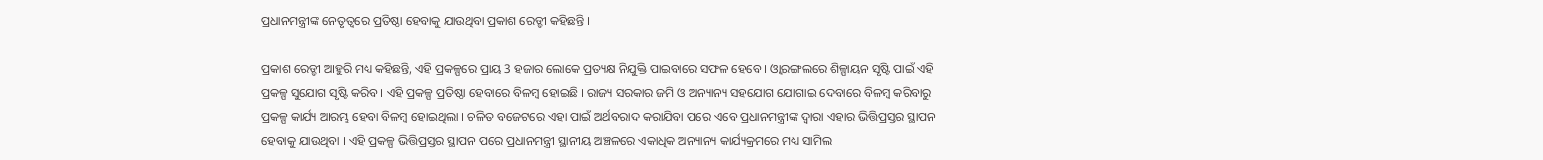ପ୍ରଧାନମନ୍ତ୍ରୀଙ୍କ ନେତୃତ୍ବରେ ପ୍ରତିଷ୍ଠା ହେବାକୁ ଯାଉଥିବା ପ୍ରକାଶ ରେଡ୍ଡୀ କହିଛନ୍ତି ।

ପ୍ରକାଶ ରେଡ୍ଡୀ ଆହୁରି ମଧ୍ୟ କହିଛନ୍ତି, ଏହି ପ୍ରକଳ୍ପରେ ପ୍ରାୟ 3 ହଜାର ଲୋକେ ପ୍ରତ୍ୟକ୍ଷ ନିଯୁକ୍ତି ପାଇବାରେ ସଫଳ ହେବେ । ଓ୍ବାରଙ୍ଗଲରେ ଶିଳ୍ପାୟନ ସୃଷ୍ଟି ପାଇଁ ଏହି ପ୍ରକଳ୍ପ ସୁଯୋଗ ସୃଷ୍ଟି କରିବ । ଏହି ପ୍ରକଳ୍ପ ପ୍ରତିଷ୍ଠା ହେବାରେ ବିଳମ୍ବ ହୋଇଛି । ରାଜ୍ୟ ସରକାର ଜମି ଓ ଅନ୍ୟାନ୍ୟ ସହଯୋଗ ଯୋଗାଇ ଦେବାରେ ବିଳମ୍ବ କରିବାରୁ ପ୍ରକଳ୍ପ କାର୍ଯ୍ୟ ଆରମ୍ଭ ହେବା ବିଳମ୍ବ ହୋଇଥିଲା । ଚଳିତ ବଜେଟରେ ଏହା ପାଇଁ ଅର୍ଥବରାଦ କରାଯିବା ପରେ ଏବେ ପ୍ରଧାନମନ୍ତ୍ରୀଙ୍କ ଦ୍ବାରା ଏହାର ଭିତ୍ତିପ୍ରସ୍ତର ସ୍ଥାପନ ହେବାକୁ ଯାଉଥିବା । ଏହି ପ୍ରକଳ୍ପ ଭିତ୍ତିପ୍ରସ୍ତର ସ୍ଥାପନ ପରେ ପ୍ରଧାନମନ୍ତ୍ରୀ ସ୍ଥାନୀୟ ଅଞ୍ଚଳରେ ଏକାଧିକ ଅନ୍ୟାନ୍ୟ କାର୍ଯ୍ୟକ୍ରମରେ ମଧ୍ୟ ସାମିଲ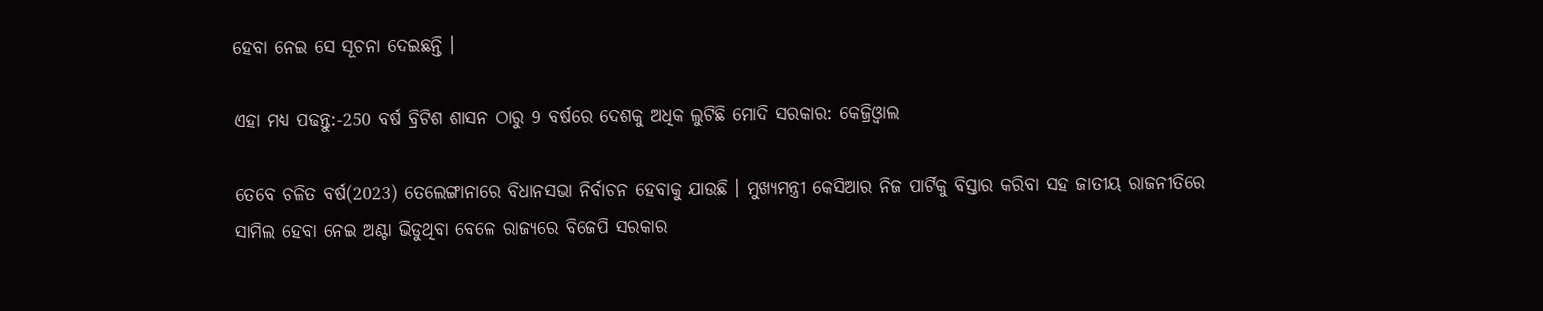ହେବା ନେଇ ସେ ସୂଚନା ଦେଇଛନ୍ତି ।

ଏହା ମଧ୍ୟ ପଢନ୍ତୁ:-250 ବର୍ଷ ବ୍ରିଟିଶ ଶାସନ ଠାରୁ 9 ବର୍ଷରେ ଦେଶକୁ ଅଧିକ ଲୁଟିଛି ମୋଦି ସରକାର: କେଜ୍ରିଓ୍ବାଲ

ତେବେ ଚଳିତ ବର୍ଷ(2023) ତେଲେଙ୍ଗାନାରେ ବିଧାନସଭା ନିର୍ବାଚନ ହେବାକୁ ଯାଉଛି । ମୁଖ୍ଯମନ୍ତ୍ରୀ କେସିଆର ନିଜ ପାର୍ଟିକୁ ବିସ୍ତାର କରିବା ସହ ଜାତୀୟ ରାଜନୀତିରେ ସାମିଲ ହେବା ନେଇ ଅଣ୍ଟା ଭିଡୁଥିବା ବେଳେ ରାଜ୍ୟରେ ବିଜେପି ସରକାର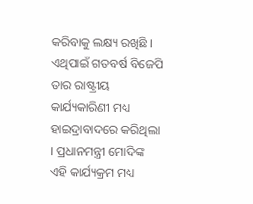କରିବାକୁ ଲକ୍ଷ୍ୟ ରଖିଛି । ଏଥିପାଇଁ ଗତବର୍ଷ ବିଜେପି ତାର ରାଷ୍ଟ୍ରୀୟ କାର୍ଯ୍ୟକାରିଣୀ ମଧ୍ୟ ହାଇଦ୍ରାବାଦରେ କରିଥିଲା । ପ୍ରଧାନମନ୍ତ୍ରୀ ମୋଦିଙ୍କ ଏହି କାର୍ଯ୍ୟକ୍ରମ ମଧ୍ୟ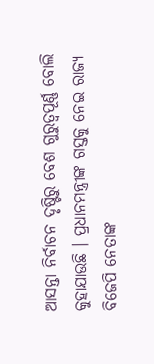ଆସନ୍ତା ନିର୍ବାଚନ ଦୃଷ୍ଟିରୁ ବେଶ ଗୁରୁତ୍ବପୂର୍ଣ୍ଣ ବୋଲି କୁହାଯାଉଛି । ପ୍ରଧାନମନ୍ତ୍ରୀଙ୍କ ଗସ୍ତକୁ ନେଇ ରାଜ୍ୟ ବିଜେପି ନେତାଙ୍କ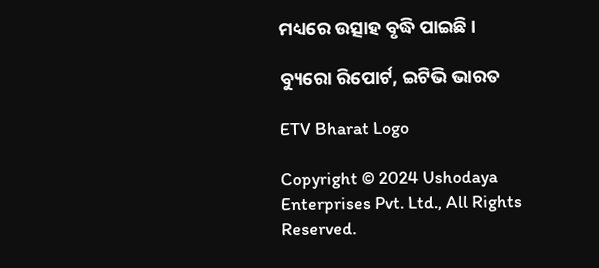ମଧ୍ୟରେ ଉତ୍ସାହ ବୃଦ୍ଧି ପାଇଛି ।

ବ୍ୟୁରୋ ରିପୋର୍ଟ, ଇଟିଭି ଭାରତ

ETV Bharat Logo

Copyright © 2024 Ushodaya Enterprises Pvt. Ltd., All Rights Reserved.